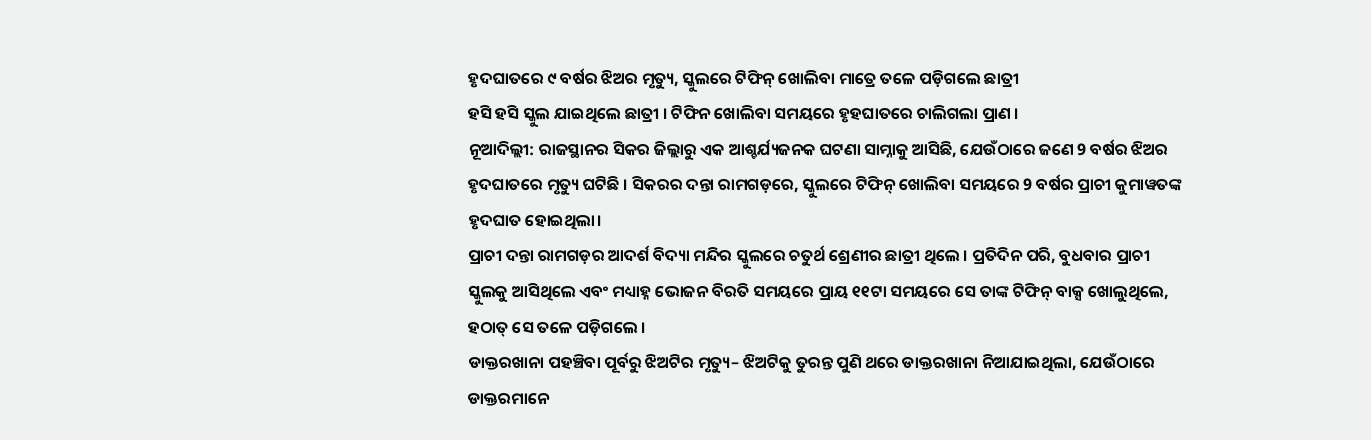ହୃଦଘାତରେ ୯ ବର୍ଷର ଝିଅର ମୃତ୍ୟୁ, ସ୍କୁଲରେ ଟିଫିନ୍ ଖୋଲିବା ମାତ୍ରେ ତଳେ ପଡ଼ିଗଲେ ଛାତ୍ରୀ
ହସି ହସି ସ୍କୁଲ ଯାଇଥିଲେ ଛାତ୍ରୀ । ଟିଫିନ ଖୋଲିବା ସମୟରେ ହୃହଘାତରେ ଚାଲିଗଲା ପ୍ରାଣ ।
ନୂଆଦିଲ୍ଲୀ: ରାଜସ୍ଥାନର ସିକର ଜିଲ୍ଲାରୁ ଏକ ଆଶ୍ଚର୍ଯ୍ୟଜନକ ଘଟଣା ସାମ୍ନାକୁ ଆସିଛି, ଯେଉଁଠାରେ ଜଣେ 9 ବର୍ଷର ଝିଅର ହୃଦଘାତରେ ମୃତ୍ୟୁ ଘଟିଛି । ସିକରର ଦନ୍ତା ରାମଗଡ଼ରେ, ସ୍କୁଲରେ ଟିଫିନ୍ ଖୋଲିବା ସମୟରେ 9 ବର୍ଷର ପ୍ରାଚୀ କୁମାୱତଙ୍କ ହୃଦଘାତ ହୋଇଥିଲା।
ପ୍ରାଚୀ ଦନ୍ତା ରାମଗଡ଼ର ଆଦର୍ଶ ବିଦ୍ୟା ମନ୍ଦିର ସ୍କୁଲରେ ଚତୁର୍ଥ ଶ୍ରେଣୀର ଛାତ୍ରୀ ଥିଲେ । ପ୍ରତିଦିନ ପରି, ବୁଧବାର ପ୍ରାଚୀ ସ୍କୁଲକୁ ଆସିଥିଲେ ଏବଂ ମଧ୍ୟାହ୍ନ ଭୋଜନ ବିରତି ସମୟରେ ପ୍ରାୟ ୧୧ଟା ସମୟରେ ସେ ତାଙ୍କ ଟିଫିନ୍ ବାକ୍ସ ଖୋଲୁଥିଲେ, ହଠାତ୍ ସେ ତଳେ ପଡ଼ିଗଲେ ।
ଡାକ୍ତରଖାନା ପହଞ୍ଚିବା ପୂର୍ବରୁ ଝିଅଟିର ମୃତ୍ୟୁ– ଝିଅଟିକୁ ତୁରନ୍ତ ପୁଣି ଥରେ ଡାକ୍ତରଖାନା ନିଆଯାଇଥିଲା, ଯେଉଁଠାରେ ଡାକ୍ତରମାନେ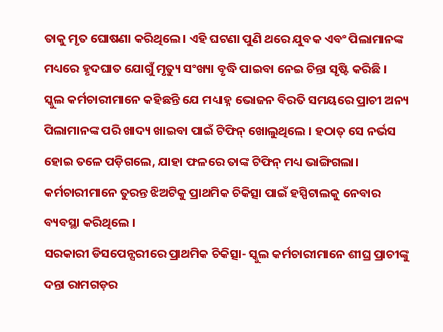ତାକୁ ମୃତ ଘୋଷଣା କରିଥିଲେ । ଏହି ଘଟଣା ପୁଣି ଥରେ ଯୁବକ ଏବଂ ପିଲାମାନଙ୍କ ମଧ୍ୟରେ ହୃଦଘାତ ଯୋଗୁଁ ମୃତ୍ୟୁ ସଂଖ୍ୟା ବୃଦ୍ଧି ପାଇବା ନେଇ ଚିନ୍ତା ସୃଷ୍ଟି କରିଛି ।
ସ୍କୁଲ କର୍ମଚାରୀମାନେ କହିଛନ୍ତି ଯେ ମଧ୍ୟାହ୍ନ ଭୋଜନ ବିରତି ସମୟରେ ପ୍ରାଚୀ ଅନ୍ୟ ପିଲାମାନଙ୍କ ପରି ଖାଦ୍ୟ ଖାଇବା ପାଇଁ ଟିଫିନ୍ ଖୋଲୁଥିଲେ । ହଠାତ୍ ସେ ନର୍ଭସ ହୋଇ ତଳେ ପଡ଼ିଗଲେ, ଯାହା ଫଳରେ ତାଙ୍କ ଟିଫିନ୍ ମଧ୍ୟ ଭାଙ୍ଗିଗଲା। କର୍ମଚାରୀମାନେ ତୁରନ୍ତ ଝିଅଟିକୁ ପ୍ରାଥମିକ ଚିକିତ୍ସା ପାଇଁ ହସ୍ପିଟାଲକୁ ନେବାର ବ୍ୟବସ୍ଥା କରିଥିଲେ ।
ସରକାରୀ ଡିସପେନ୍ସରୀରେ ପ୍ରାଥମିକ ଚିକିତ୍ସା- ସ୍କୁଲ କର୍ମଚାରୀମାନେ ଶୀଘ୍ର ପ୍ରାଚୀଙ୍କୁ ଦନ୍ତା ରାମଗଡ଼ର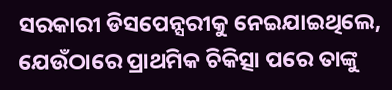ସରକାରୀ ଡିସପେନ୍ସରୀକୁ ନେଇଯାଇଥିଲେ, ଯେଉଁଠାରେ ପ୍ରାଥମିକ ଚିକିତ୍ସା ପରେ ତାଙ୍କୁ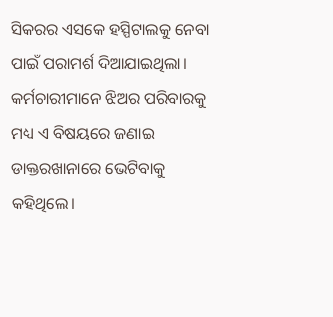ସିକରର ଏସକେ ହସ୍ପିଟାଲକୁ ନେବା ପାଇଁ ପରାମର୍ଶ ଦିଆଯାଇଥିଲା। କର୍ମଚାରୀମାନେ ଝିଅର ପରିବାରକୁ ମଧ୍ୟ ଏ ବିଷୟରେ ଜଣାଇ ଡାକ୍ତରଖାନାରେ ଭେଟିବାକୁ କହିଥିଲେ।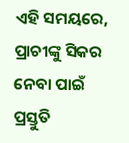ଏହି ସମୟରେ, ପ୍ରାଚୀଙ୍କୁ ସିକର ନେବା ପାଇଁ ପ୍ରସ୍ତୁତି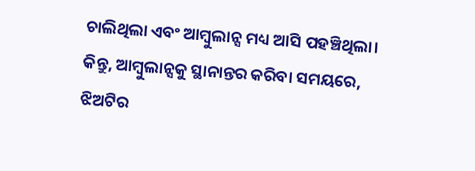ଚାଲିଥିଲା ଏବଂ ଆମ୍ବୁଲାନ୍ସ ମଧ୍ୟ ଆସି ପହଞ୍ଚିଥିଲା। କିନ୍ତୁ, ଆମ୍ବୁଲାନ୍ସକୁ ସ୍ଥାନାନ୍ତର କରିବା ସମୟରେ, ଝିଅଟିର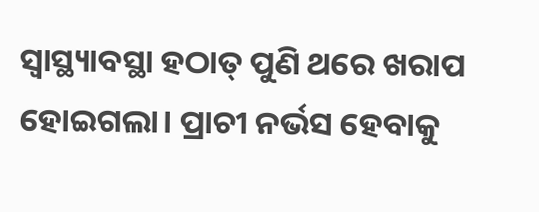ସ୍ୱାସ୍ଥ୍ୟାବସ୍ଥା ହଠାତ୍ ପୁଣି ଥରେ ଖରାପ ହୋଇଗଲା। ପ୍ରାଚୀ ନର୍ଭସ ହେବାକୁ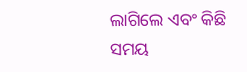ଲାଗିଲେ ଏବଂ କିଛି ସମୟ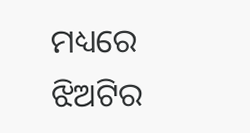ମଧ୍ୟରେ ଝିଅଟିର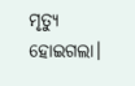ମୃତ୍ୟୁ ହୋଇଗଲା।